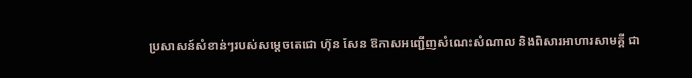ប្រសាសន៍សំខាន់ៗរបស់សម្តេចតេជោ ហ៊ុន សែន ឱកាសអញ្ជើញសំណេះសំណាល និងពិសារអាហារសាមគ្គី ជា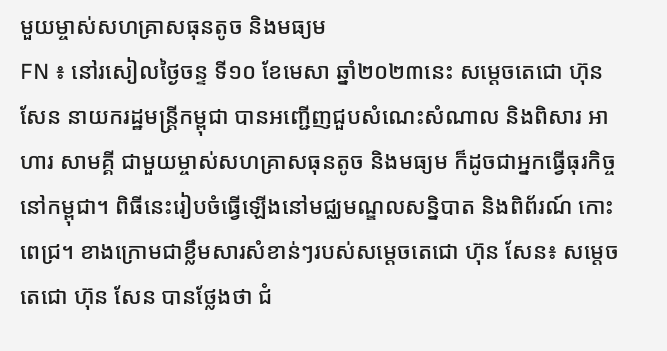មួយម្ចាស់សហគ្រាសធុនតូច និងមធ្យម
FN ៖ នៅរសៀលថ្ងៃចន្ទ ទី១០ ខែមេសា ឆ្នាំ២០២៣នេះ សម្តេចតេជោ ហ៊ុន សែន នាយករដ្ឋមន្ត្រីកម្ពុជា បានអញ្ជើញជួបសំណេះសំណាល និងពិសារ អាហារ សាមគ្គី ជាមួយម្ចាស់សហគ្រាសធុនតូច និងមធ្យម ក៏ដូចជាអ្នកធ្វើធុរកិច្ច នៅកម្ពុជា។ ពិធីនេះរៀបចំធ្វើឡើងនៅមជ្ឈមណ្ឌលសន្និបាត និងពិព័រណ៍ កោះពេជ្រ។ ខាងក្រោមជាខ្លឹមសារសំខាន់ៗរបស់សម្តេចតេជោ ហ៊ុន សែន៖ សម្តេចតេជោ ហ៊ុន សែន បានថ្លែងថា ជំ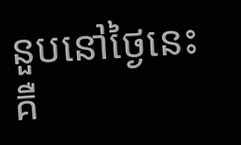នួបនៅថ្ងៃនេះ គឺ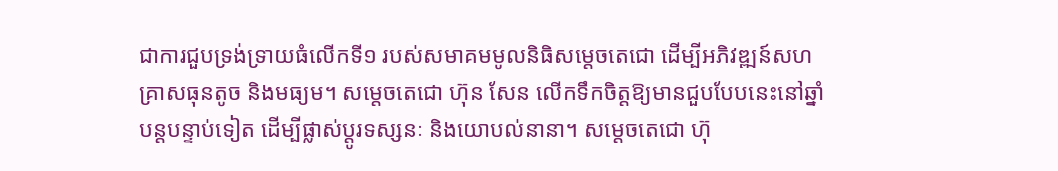ជាការជួបទ្រង់ទ្រាយធំលើកទី១ របស់សមាគមមូលនិធិសម្តេចតេជោ ដើម្បីអភិវឌ្ឍន៍សហគ្រាសធុនតូច និងមធ្យម។ សម្តេចតេជោ ហ៊ុន សែន លើកទឹកចិត្តឱ្យមានជួបបែបនេះនៅឆ្នាំបន្តបន្ទាប់ទៀត ដើម្បីផ្លាស់ប្តូរទស្សនៈ និងយោបល់នានា។ សម្តេចតេជោ ហ៊ុ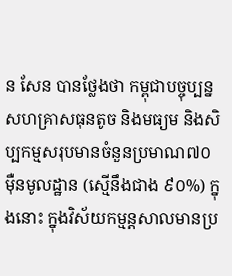ន សែន បានថ្លែងថា កម្ពុជាបច្ចុប្បន្ន សហគ្រាសធុនតូច និងមធ្យម និងសិប្បកម្មសរុបមានចំនួនប្រមាណ៧០ម៉ឺនមូលដ្ឋាន (ស្មើនឹងជាង ៩០%) ក្នុងនោះ ក្នុងវិស័យកម្មន្តសាលមានប្រ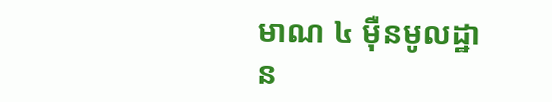មាណ ៤ ម៉ឺនមូលដ្ឋាន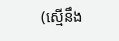(ស្មើនឹង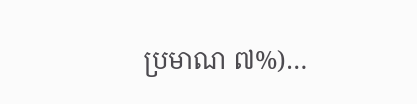ប្រមាណ ៧%)…